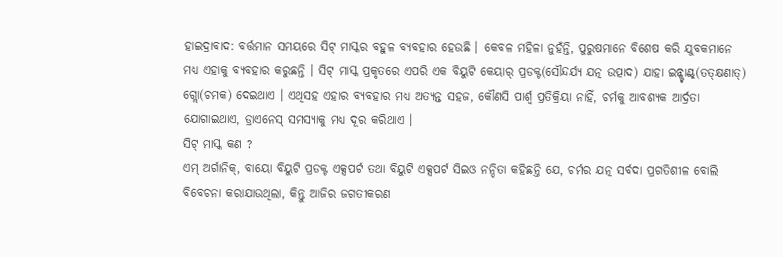ହାଇଦ୍ରାବାଦ: ବର୍ତ୍ତମାନ ସମୟରେ ସିଟ୍ ମାସ୍କର ବହୁଳ ବ୍ୟବହାର ହେଉଛି । କେବଳ ମହିଳା ନୁହଁନ୍ତି, ପୁରୁଷମାନେ ବିଶେଷ କରି ଯୁବକମାନେ ମଧ୍ୟ ଏହାକୁ ବ୍ୟବହାର କରୁଛନ୍ତି । ସିଟ୍ ମାସ୍କ ପ୍ରକୃତରେ ଏପରି ଏକ ବିୟୁଟି କେୟାର୍ ପ୍ରଡକ୍ଟ(ସୌନ୍ଦର୍ଯ୍ୟ ଯତ୍ନ ଉତ୍ପାଦ) ଯାହା ଇନ୍ଷ୍ଟାଣ୍ଟ୍(ତତ୍କ୍ଷଣାତ୍) ଗ୍ଲୋ(ଚମକ) ଦେଇଥାଏ । ଏଥିସହ ଏହାର ବ୍ୟବହାର ମଧ୍ୟ ଅତ୍ୟନ୍ତ ସହଜ, କୌଣସି ପାର୍ଶ୍ୱ ପ୍ରତିକ୍ରିୟା ନାହିଁ, ଚର୍ମକୁ ଆବଶ୍ୟକ ଆର୍ଦ୍ରତା ଯୋଗାଇଥାଏ, ଡ୍ରାଏନେସ୍ ସମସ୍ୟାକୁ ମଧ୍ୟ ଦୂର କରିଥାଏ ।
ସିଟ୍ ମାସ୍କ କଣ ?
ଏମ୍ ଅର୍ଗାନିକ୍, ବାୟୋ ବିୟୁଟି ପ୍ରଡକ୍ଟ ଏକ୍ସପର୍ଟ ତଥା ବିୟୁଟି ଏକ୍ସପର୍ଟ ସିଇଓ ନନ୍ଦିତା କହିଛନ୍ତି ଯେ, ଚର୍ମର ଯତ୍ନ ସର୍ବଦା ପ୍ରଗତିଶୀଳ ବୋଲି ବିବେଚନା କରାଯାଉଥିଲା, କିନ୍ତୁ ଆଜିର ଜଗତୀକରଣ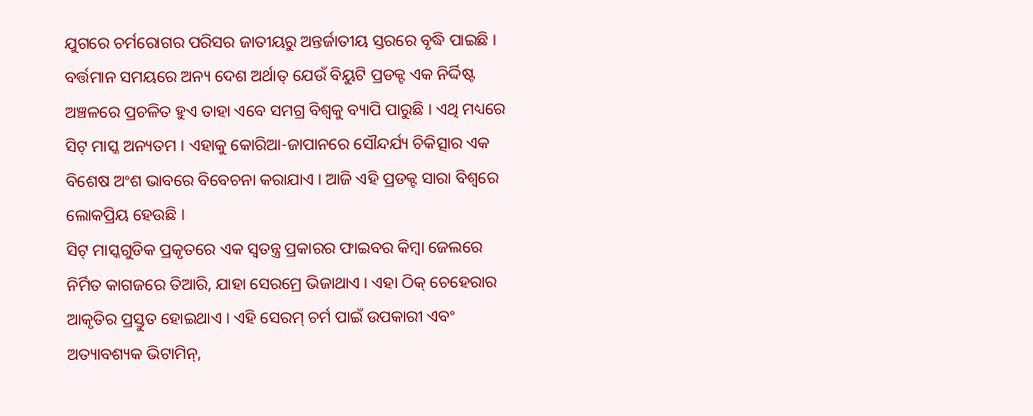ଯୁଗରେ ଚର୍ମରୋଗର ପରିସର ଜାତୀୟରୁ ଅନ୍ତର୍ଜାତୀୟ ସ୍ତରରେ ବୃଦ୍ଧି ପାଇଛି । ବର୍ତ୍ତମାନ ସମୟରେ ଅନ୍ୟ ଦେଶ ଅର୍ଥାତ୍ ଯେଉଁ ବିୟୁଟି ପ୍ରଡକ୍ଟ ଏକ ନିର୍ଦ୍ଦିଷ୍ଟ ଅଞ୍ଚଳରେ ପ୍ରଚଳିତ ହୁଏ ତାହା ଏବେ ସମଗ୍ର ବିଶ୍ବକୁ ବ୍ୟାପି ପାରୁଛି । ଏଥି ମଧ୍ୟରେ ସିଟ୍ ମାସ୍କ ଅନ୍ୟତମ । ଏହାକୁ କୋରିଆ-ଜାପାନରେ ସୌନ୍ଦର୍ଯ୍ୟ ଚିକିତ୍ସାର ଏକ ବିଶେଷ ଅଂଶ ଭାବରେ ବିବେଚନା କରାଯାଏ । ଆଜି ଏହି ପ୍ରଡକ୍ଟ ସାରା ବିଶ୍ୱରେ ଲୋକପ୍ରିୟ ହେଉଛି ।
ସିଟ୍ ମାସ୍କଗୁଡିକ ପ୍ରକୃତରେ ଏକ ସ୍ୱତନ୍ତ୍ର ପ୍ରକାରର ଫାଇବର କିମ୍ବା ଜେଲରେ ନିର୍ମିତ କାଗଜରେ ତିଆରି, ଯାହା ସେରମ୍ରେ ଭିଜାଥାଏ । ଏହା ଠିକ୍ ଚେହେରାର ଆକୃତିର ପ୍ରସ୍ତୁତ ହୋଇଥାଏ । ଏହି ସେରମ୍ ଚର୍ମ ପାଇଁ ଉପକାରୀ ଏବଂ ଅତ୍ୟାବଶ୍ୟକ ଭିଟାମିନ୍,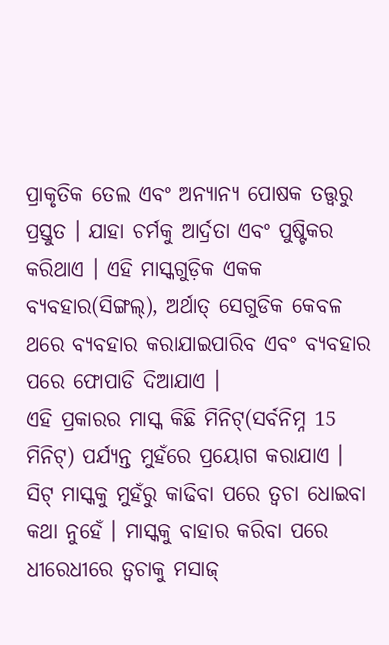ପ୍ରାକୃତିକ ତେଲ ଏବଂ ଅନ୍ୟାନ୍ୟ ପୋଷକ ତତ୍ତ୍ୱରୁ ପ୍ରସ୍ତୁତ । ଯାହା ଚର୍ମକୁ ଆର୍ଦ୍ରତା ଏବଂ ପୁଷ୍ଟିକର କରିଥାଏ । ଏହି ମାସ୍କଗୁଡ଼ିକ ଏକକ ବ୍ୟବହାର(ସିଙ୍ଗଲ୍), ଅର୍ଥାତ୍ ସେଗୁଡିକ କେବଳ ଥରେ ବ୍ୟବହାର କରାଯାଇପାରିବ ଏବଂ ବ୍ୟବହାର ପରେ ଫୋପାଡି ଦିଆଯାଏ ।
ଏହି ପ୍ରକାରର ମାସ୍କ କିଛି ମିନିଟ୍(ସର୍ବନିମ୍ନ 15 ମିନିଟ୍) ପର୍ଯ୍ୟନ୍ତ ମୁହଁରେ ପ୍ରୟୋଗ କରାଯାଏ । ସିଟ୍ ମାସ୍କକୁ ମୁହଁରୁ କାଢିବା ପରେ ତ୍ବଚା ଧୋଇବା କଥା ନୁହେଁ । ମାସ୍କକୁ ବାହାର କରିବା ପରେ ଧୀରେଧୀରେ ତ୍ବଚାକୁ ମସାଜ୍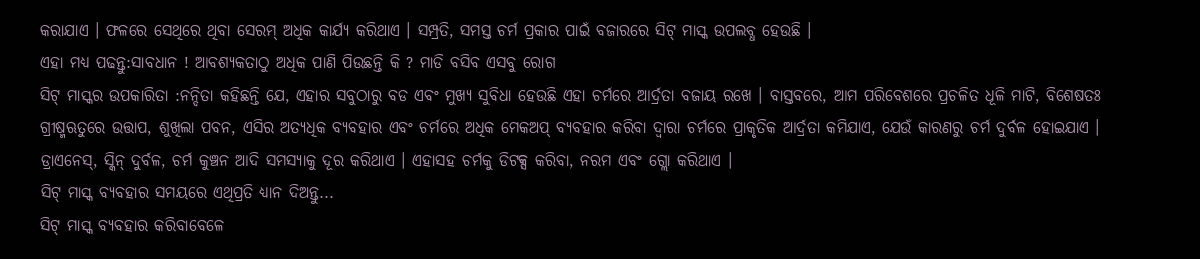କରାଯାଏ । ଫଳରେ ସେଥିରେ ଥିବା ସେରମ୍ ଅଧିକ କାର୍ଯ୍ୟ କରିଥାଏ । ସମ୍ପ୍ରତି, ସମସ୍ତ ଚର୍ମ ପ୍ରକାର ପାଇଁ ବଜାରରେ ସିଟ୍ ମାସ୍କ ଉପଲବ୍ଧ ହେଉଛି ।
ଏହା ମଧ୍ୟ ପଢନ୍ତୁ:ସାବଧାନ ! ଆବଶ୍ୟକତାଠୁ ଅଧିକ ପାଣି ପିଉଛନ୍ତି କି ? ମାଡି ବସିବ ଏସବୁ ରୋଗ
ସିଟ୍ ମାସ୍କର ଉପକାରିତା :ନନ୍ଦିତା କହିଛନ୍ତି ଯେ, ଏହାର ସବୁଠାରୁ ବଡ ଏବଂ ମୁଖ୍ୟ ସୁବିଧା ହେଉଛି ଏହା ଚର୍ମରେ ଆର୍ଦ୍ରତା ବଜାୟ ରଖେ । ବାସ୍ତବରେ, ଆମ ପରିବେଶରେ ପ୍ରଚଳିତ ଧୂଳି ମାଟି, ବିଶେଷତଃ ଗ୍ରୀଷ୍ମଋତୁରେ ଉତ୍ତାପ, ଶୁଖିଲା ପବନ, ଏସିର ଅତ୍ୟଧିକ ବ୍ୟବହାର ଏବଂ ଚର୍ମରେ ଅଧିକ ମେକଅପ୍ ବ୍ୟବହାର କରିବା ଦ୍ୱାରା ଚର୍ମରେ ପ୍ରାକୃତିକ ଆର୍ଦ୍ରତା କମିଯାଏ, ଯେଉଁ କାରଣରୁ ଚର୍ମ ଦୁର୍ବଳ ହୋଇଯାଏ । ଡ୍ରାଏନେସ୍, ସ୍କିନ୍ ଦୁର୍ବଳ, ଚର୍ମ କୁଞ୍ଚନ ଆଦି ସମସ୍ୟାକୁ ଦୂର କରିଥାଏ । ଏହାସହ ଚର୍ମକୁ ଡିଟକ୍ସ କରିବା, ନରମ ଏବଂ ଗ୍ଲୋ କରିଥାଏ ।
ସିଟ୍ ମାସ୍କ ବ୍ୟବହାର ସମୟରେ ଏଥିପ୍ରତି ଧ୍ୟାନ ଦିଅନ୍ତୁ...
ସିଟ୍ ମାସ୍କ ବ୍ୟବହାର କରିବାବେଳେ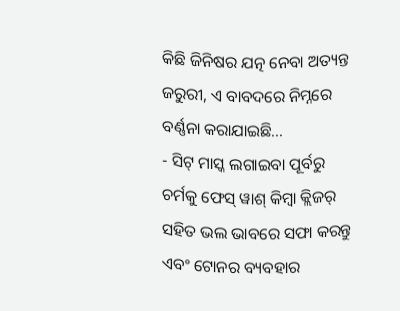କିଛି ଜିନିଷର ଯତ୍ନ ନେବା ଅତ୍ୟନ୍ତ ଜରୁରୀ, ଏ ବାବଦରେ ନିମ୍ନରେ ବର୍ଣ୍ଣନା କରାଯାଇଛି...
- ସିଟ୍ ମାସ୍କ ଲଗାଇବା ପୂର୍ବରୁ ଚର୍ମକୁ ଫେସ୍ ୱାଶ୍ କିମ୍ବା କ୍ଲିଜର୍ ସହିତ ଭଲ ଭାବରେ ସଫା କରନ୍ତୁ ଏବଂ ଟୋନର ବ୍ୟବହାର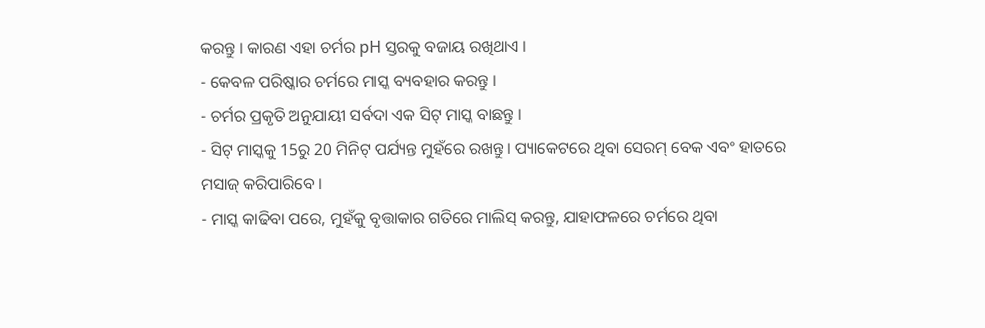କରନ୍ତୁ । କାରଣ ଏହା ଚର୍ମର pH ସ୍ତରକୁ ବଜାୟ ରଖିଥାଏ ।
- କେବଳ ପରିଷ୍କାର ଚର୍ମରେ ମାସ୍କ ବ୍ୟବହାର କରନ୍ତୁ ।
- ଚର୍ମର ପ୍ରକୃତି ଅନୁଯାୟୀ ସର୍ବଦା ଏକ ସିଟ୍ ମାସ୍କ ବାଛନ୍ତୁ ।
- ସିଟ୍ ମାସ୍କକୁ 15ରୁ 20 ମିନିଟ୍ ପର୍ଯ୍ୟନ୍ତ ମୁହଁରେ ରଖନ୍ତୁ । ପ୍ୟାକେଟରେ ଥିବା ସେରମ୍ ବେକ ଏବଂ ହାତରେ ମସାଜ୍ କରିପାରିବେ ।
- ମାସ୍କ କାଢିବା ପରେ, ମୁହଁକୁ ବୃତ୍ତାକାର ଗତିରେ ମାଲିସ୍ କରନ୍ତୁ, ଯାହାଫଳରେ ଚର୍ମରେ ଥିବା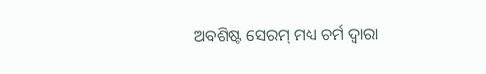ଅବଶିଷ୍ଟ ସେରମ୍ ମଧ୍ୟ ଚର୍ମ ଦ୍ୱାରା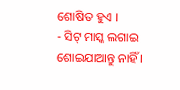ଶୋଷିତ ହୁଏ ।
- ସିଟ୍ ମାସ୍କ ଲଗାଇ ଶୋଇଯାଆନ୍ତୁ ନାହିଁ ।